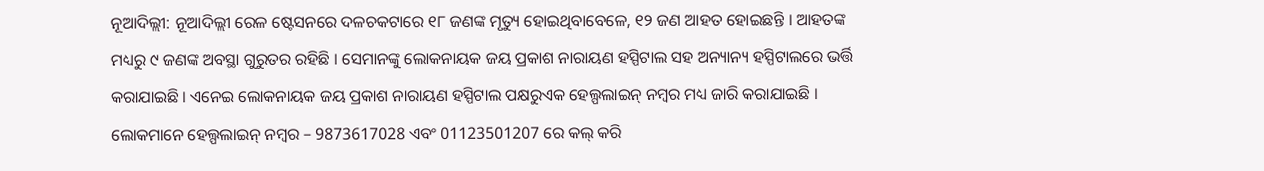ନୂଆଦିଲ୍ଲୀ: ନୂଆଦିଲ୍ଲୀ ରେଳ ଷ୍ଟେସନରେ ଦଳଚକଟାରେ ୧୮ ଜଣଙ୍କ ମୃତ୍ୟୁ ହୋଇଥିବାବେଳେ, ୧୨ ଜଣ ଆହତ ହୋଇଛନ୍ତି । ଆହତଙ୍କ ମଧ୍ୟରୁ ୯ ଜଣଙ୍କ ଅବସ୍ଥା ଗୁରୁତର ରହିଛି । ସେମାନଙ୍କୁ ଲୋକନାୟକ ଜୟ ପ୍ରକାଶ ନାରାୟଣ ହସ୍ପିଟାଲ ସହ ଅନ୍ୟାନ୍ୟ ହସ୍ପିଟାଲରେ ଭର୍ତ୍ତି କରାଯାଇଛି । ଏନେଇ ଲୋକନାୟକ ଜୟ ପ୍ରକାଶ ନାରାୟଣ ହସ୍ପିଟାଲ ପକ୍ଷରୁଏକ ହେଲ୍ପଲାଇନ୍ ନମ୍ବର ମଧ୍ୟ ଜାରି କରାଯାଇଛି । ଲୋକମାନେ ହେଲ୍ପଲାଇନ୍ ନମ୍ବର – 9873617028 ଏବଂ 01123501207 ରେ କଲ୍ କରି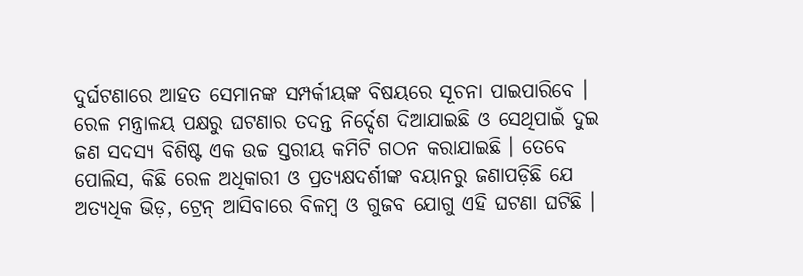ଦୁର୍ଘଟଣାରେ ଆହତ ସେମାନଙ୍କ ସମ୍ପର୍କୀୟଙ୍କ ବିଷୟରେ ସୂଚନା ପାଇପାରିବେ ।
ରେଳ ମନ୍ତ୍ରାଳୟ ପକ୍ଷରୁ ଘଟଣାର ତଦନ୍ତ ନିର୍ଦ୍ଦେଶ ଦିଆଯାଇଛି ଓ ସେଥିପାଇଁ ଦୁଇ ଜଣ ସଦସ୍ୟ ବିଶିଷ୍ଟ ଏକ ଉଚ୍ଚ ସ୍ତରୀୟ କମିଟି ଗଠନ କରାଯାଇଛି । ତେବେ ପୋଲିସ, କିଛି ରେଳ ଅଧିକାରୀ ଓ ପ୍ରତ୍ୟକ୍ଷଦର୍ଶୀଙ୍କ ବୟାନରୁ ଜଣାପଡ଼ିଛି ଯେ ଅତ୍ୟଧିକ ଭିଡ଼, ଟ୍ରେନ୍ ଆସିବାରେ ବିଳମ୍ବ ଓ ଗୁଜବ ଯୋଗୁ ଏହି ଘଟଣା ଘଟିଛି ।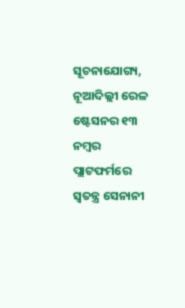ସୂଚନାଯୋଗ୍ୟ, ନୂଆଦିଲ୍ଲୀ ରେଳ ଷ୍ଟେସନର ୧୩ ନମ୍ବର ପ୍ଲାଟଫର୍ମରେ ସ୍ୱତନ୍ତ୍ର ସେନାନୀ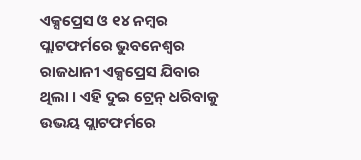ଏକ୍ସପ୍ରେସ ଓ ୧୪ ନମ୍ବର ପ୍ଲାଟଫର୍ମରେ ଭୁବନେଶ୍ୱର ରାଜଧାନୀ ଏକ୍ସପ୍ରେସ ଯିବାର ଥିଲା । ଏହି ଦୁଇ ଟ୍ରେନ୍ ଧରିବାକୁ ଉଭୟ ପ୍ଲାଟଫର୍ମରେ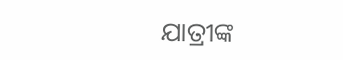ଯାତ୍ରୀଙ୍କ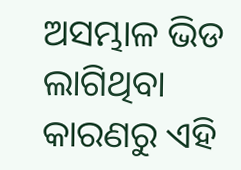ଅସମ୍ଭାଳ ଭିଡ ଲାଗିଥିବା କାରଣରୁ ଏହି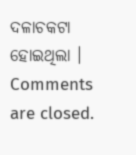ଦଳାଚକଟା ହୋଇଥିଲା ।
Comments are closed.